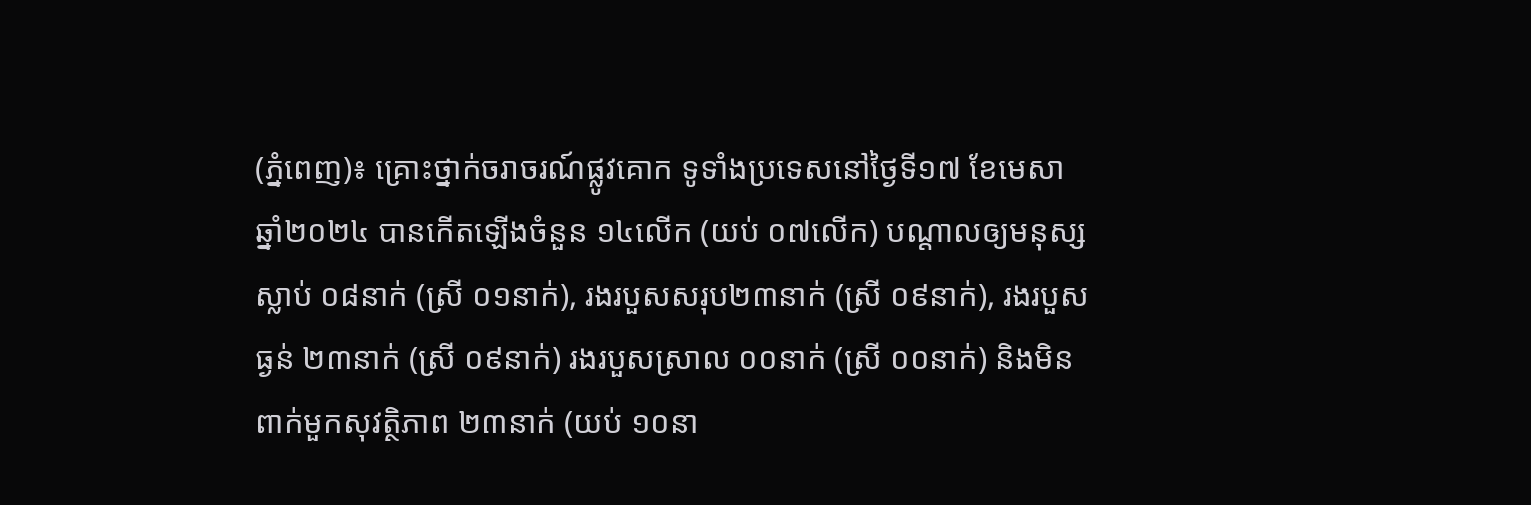(ភ្នំពេញ)៖ គ្រោះថ្នាក់ចរាចរណ៍ផ្លូវគោក ទូទាំងប្រទេសនៅថ្ងៃទី១៧ ខែមេសា ឆ្នាំ២០២៤ បានកើតឡើងចំនួន ១៤លើក (យប់ ០៧លើក) បណ្តាលឲ្យមនុស្ស ស្លាប់ ០៨នាក់ (ស្រី ០១នាក់), រងរបួសសរុប២៣នាក់ (ស្រី ០៩នាក់), រងរបួសធ្ងន់ ២៣នាក់ (ស្រី ០៩នាក់) រងរបួសស្រាល ០០នាក់ (ស្រី ០០នាក់) និងមិនពាក់មួកសុវត្ថិភាព ២៣នាក់ (យប់ ១០នា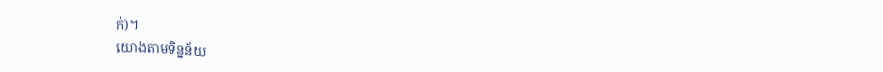ក់)។
យោងតាមទិន្នន័យ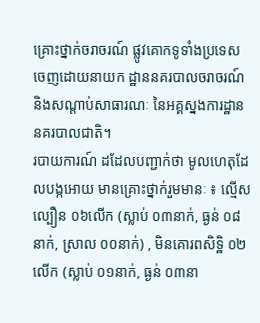គ្រោះថ្នាក់ចរាចរណ៍ ផ្លូវគោកទូទាំងប្រទេស ចេញដោយនាយក ដ្ឋាននគរបាលចរាចរណ៍ និងសណ្តាប់សាធារណៈ នៃអគ្គស្នងការដ្ឋាន នគរបាលជាតិ។
របាយការណ៍ ដដែលបញ្ជាក់ថា មូលហេតុដែលបង្កអោយ មានគ្រោះថ្នាក់រួមមានៈ ៖ ល្មើសល្បឿន ០៦លើក (ស្លាប់ ០៣នាក់, ធ្ងន់ ០៨នាក់, ស្រាល ០០នាក់) , មិនគោរពសិទិ្ឋ ០២លើក (ស្លាប់ ០១នាក់, ធ្ងន់ ០៣នា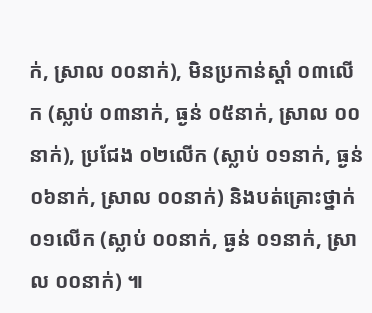ក់, ស្រាល ០០នាក់), មិនប្រកាន់ស្តាំ ០៣លើក (ស្លាប់ ០៣នាក់, ធ្ងន់ ០៥នាក់, ស្រាល ០០នាក់), ប្រជែង ០២លើក (ស្លាប់ ០១នាក់, ធ្ងន់ ០៦នាក់, ស្រាល ០០នាក់) និងបត់គ្រោះថ្នាក់ ០១លើក (ស្លាប់ ០០នាក់, ធ្ងន់ ០១នាក់, ស្រាល ០០នាក់) ៕